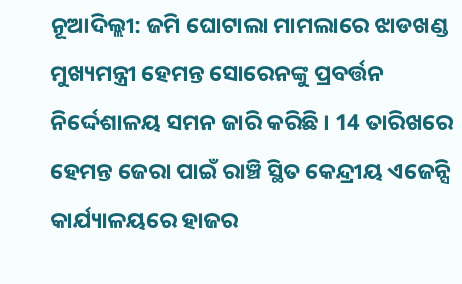ନୂଆଦିଲ୍ଲୀ: ଜମି ଘୋଟାଲା ମାମଲାରେ ଝାଡଖଣ୍ଡ ମୁଖ୍ୟମନ୍ତ୍ରୀ ହେମନ୍ତ ସୋରେନଙ୍କୁ ପ୍ରବର୍ତ୍ତନ ନିର୍ଦ୍ଦେଶାଳୟ ସମନ ଜାରି କରିଛି । 14 ତାରିଖରେ ହେମନ୍ତ ଜେରା ପାଇଁ ରାଞ୍ଚି ସ୍ଥିତ କେନ୍ଦ୍ରୀୟ ଏଜେନ୍ସି କାର୍ଯ୍ୟାଳୟରେ ହାଜର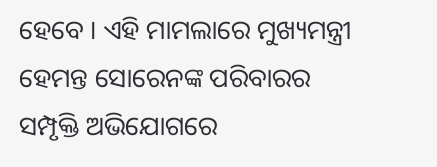ହେବେ । ଏହି ମାମଲାରେ ମୁଖ୍ୟମନ୍ତ୍ରୀ ହେମନ୍ତ ସୋରେନଙ୍କ ପରିବାରର ସମ୍ପୃକ୍ତି ଅଭିଯୋଗରେ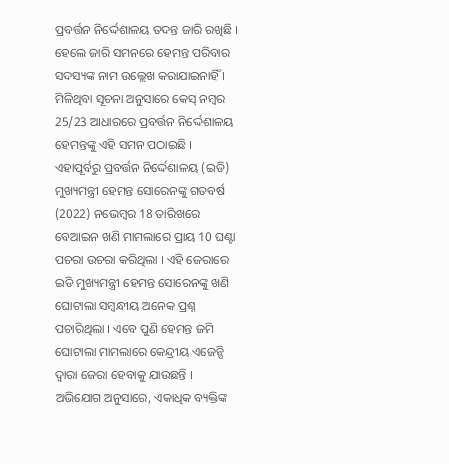ପ୍ରବର୍ତ୍ତନ ନିର୍ଦ୍ଦେଶାଳୟ ତଦନ୍ତ ଜାରି ରଖିଛି । ହେଲେ ଜାରି ସମନରେ ହେମନ୍ତ ପରିବାର ସଦସ୍ୟଙ୍କ ନାମ ଉଲ୍ଲେଖ କରାଯାଇନାହିଁ । ମିଳିଥିବା ସୂଚନା ଅନୁସାରେ କେସ୍ ନମ୍ବର 25/23 ଆଧାରରେ ପ୍ରବର୍ତ୍ତନ ନିର୍ଦ୍ଦେଶାଳୟ ହେମନ୍ତଙ୍କୁ ଏହି ସମନ ପଠାଇଛି ।
ଏହାପୂର୍ବରୁ ପ୍ରବର୍ତ୍ତନ ନିର୍ଦ୍ଦେଶାଳୟ (ଇଡି) ମୁଖ୍ୟମନ୍ତ୍ରୀ ହେମନ୍ତ ସୋରେନଙ୍କୁ ଗତବର୍ଷ (2022) ନଭେମ୍ବର 18 ତାରିଖରେ ବେଆଇନ ଖଣି ମାମଲାରେ ପ୍ରାୟ 10 ଘଣ୍ଟା ପଚରା ଉଚରା କରିଥିଲା । ଏହି ଜେରାରେ ଇଡି ମୁଖ୍ୟମନ୍ତ୍ରୀ ହେମନ୍ତ ସୋରେନଙ୍କୁ ଖଣି ଘୋଟାଲା ସମ୍ବନ୍ଧୀୟ ଅନେକ ପ୍ରଶ୍ନ ପଚାରିଥିଲା । ଏବେ ପୁଣି ହେମନ୍ତ ଜମି ଘୋଟାଲା ମାମଲାରେ କେନ୍ଦ୍ରୀୟ ଏଜେନ୍ସି ଦ୍ବାରା ଜେରା ହେବାକୁ ଯାଉଛନ୍ତି ।
ଅଭିଯୋଗ ଅନୁସାରେ, ଏକାଧିକ ବ୍ୟକ୍ତିଙ୍କ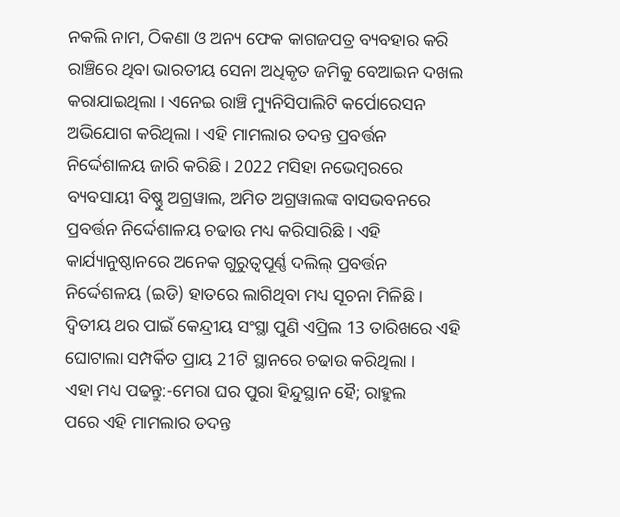ନକଲି ନାମ, ଠିକଣା ଓ ଅନ୍ୟ ଫେକ କାଗଜପତ୍ର ବ୍ୟବହାର କରି ରାଞ୍ଚିରେ ଥିବା ଭାରତୀୟ ସେନା ଅଧିକୃତ ଜମିକୁ ବେଆଇନ ଦଖଲ କରାଯାଇଥିଲା । ଏନେଇ ରାଞ୍ଚି ମ୍ୟୁନିସିପାଲିଟି କର୍ପୋରେସନ ଅଭିଯୋଗ କରିଥିଲା । ଏହି ମାମଲାର ତଦନ୍ତ ପ୍ରବର୍ତ୍ତନ ନିର୍ଦ୍ଦେଶାଳୟ ଜାରି କରିଛି । 2022 ମସିହା ନଭେମ୍ବରରେ ବ୍ୟବସାୟୀ ବିଷ୍ଣୁ ଅଗ୍ରୱାଲ, ଅମିତ ଅଗ୍ରୱାଲଙ୍କ ବାସଭବନରେ ପ୍ରବର୍ତ୍ତନ ନିର୍ଦ୍ଦେଶାଳୟ ଚଢାଉ ମଧ୍ୟ କରିସାରିଛି । ଏହି କାର୍ଯ୍ୟାନୁଷ୍ଠାନରେ ଅନେକ ଗୁରୁତ୍ୱପୂର୍ଣ୍ଣ ଦଲିଲ୍ ପ୍ରବର୍ତ୍ତନ ନିର୍ଦ୍ଦେଶଳୟ (ଇଡି) ହାତରେ ଲାଗିଥିବା ମଧ୍ୟ ସୂଚନା ମିଳିଛି । ଦ୍ୱିତୀୟ ଥର ପାଇଁ କେନ୍ଦ୍ରୀୟ ସଂସ୍ଥା ପୁଣି ଏପ୍ରିଲ 13 ତାରିଖରେ ଏହି ଘୋଟାଲା ସମ୍ପର୍କିତ ପ୍ରାୟ 21ଟି ସ୍ଥାନରେ ଚଢାଉ କରିଥିଲା ।
ଏହା ମଧ୍ୟ ପଢନ୍ତୁ:-ମେରା ଘର ପୁରା ହିନ୍ଦୁସ୍ଥାନ ହୈ; ରାହୁଲ
ପରେ ଏହି ମାମଲାର ତଦନ୍ତ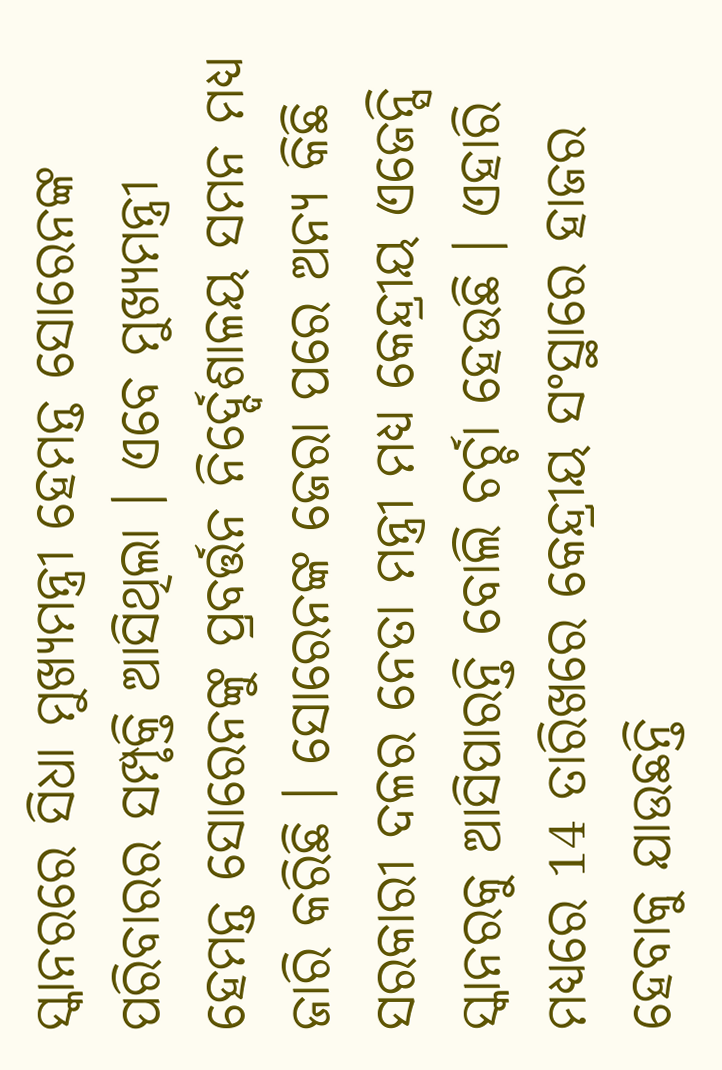ସ୍କାନରରେ ସିଧା ମୁଖ୍ୟମନ୍ତ୍ରୀ ହେମନ୍ତ ସୋରେନଙ୍କ ପରିବାରର ସମ୍ପୃକ୍ତି ଆସିଥିଲା । ଏବେ ମୁଖ୍ୟମନ୍ତ୍ରୀ ହେମନ୍ତ ସୋରେନଙ୍କୁ ପ୍ରବର୍ତ୍ତନ ନିର୍ଦ୍ଦେଶାଳୟ ସମନ ମଧ୍ୟ ଜାରି କରିଛି । ସୋରେନଙ୍କ ଜେରା ପରେ ଅନ୍ୟ କିଛି ସରକାରୀ ଦଳର ନେତା ମନ୍ତ୍ରୀ ମଧ୍ୟ କେନ୍ଦ୍ରୀୟ ଏଜେନ୍ସି ସ୍କାନରକୁ ଆସିପାରନ୍ତି ବୋଲି ଚର୍ଚ୍ଚା ହେଉଛି । ଏହାରି ମଧ୍ୟରେ 14 ତାରିଖରେ କେନ୍ଦ୍ରୀୟ ସଂସ୍ଥାରେ ହାଜର ହେବାକୁ ଯାଉଛନ୍ତି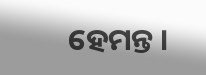ହେମନ୍ତ ।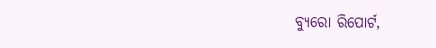ବ୍ୟୁରୋ ରିପୋର୍ଟ,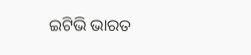ଇଟିଭି ଭାରତ